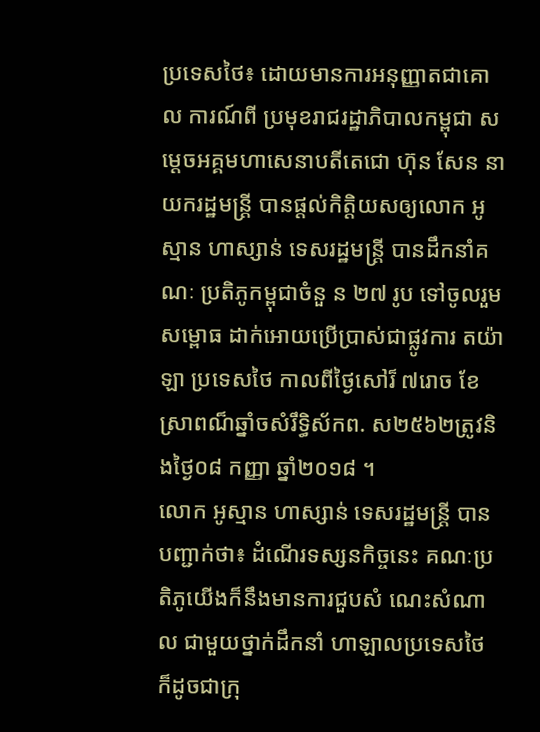ប្រទេសថៃ៖ ដោយមានការអនុញ្ញាតជាគោល ការណ៍ពី ប្រមុខរាជរដ្ឋាភិបាលកម្ពុជា សម្តេចអគ្គមហាសេនាបតីតេជោ ហ៊ុន សែន នាយករដ្ឋមន្រ្តី បានផ្ដល់កិតិ្ដយសឲ្យលោក អូស្មាន ហាស្សាន់ ទេសរដ្ឋមន្រ្តី បានដឹកនាំគណៈ ប្រតិភូកម្ពុជាចំនួ ន ២៧ រូប ទៅចូលរួម សម្ពោធ ដាក់អោយប្រើប្រាស់ជាផ្លូវការ តយ៉ាឡា ប្រទេសថៃ កាលពីថ្ងៃសៅរ៏ ៧រោច ខែស្រាពណ៏ឆ្នាំចសំរឹទ្ធិស័កព. ស២៥៦២ត្រូវនិងថ្ងៃ០៨ កញ្ញា ឆ្នាំ២០១៨ ។
លោក អូស្មាន ហាស្សាន់ ទេសរដ្ឋមន្ដ្រី បានបញ្ជាក់ថា៖ ដំណើរទស្សនកិច្ចនេះ គណៈប្រតិភូយើងក៏នឹងមានការជួបសំ ណេះសំណាល ជាមួយថ្នាក់ដឹកនាំ ហាឡាលប្រទេសថៃ ក៏ដូចជាក្រុ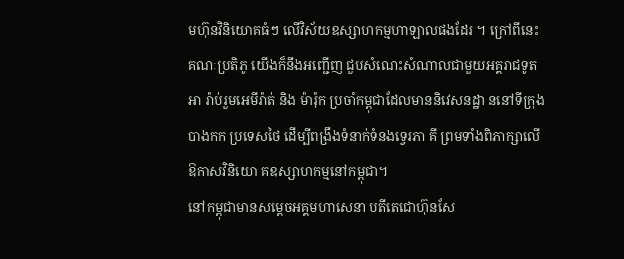មហ៊ុនវិនិយោគធំៗ លើវិស័យឧស្សាហកម្មហាឡាលផងដែរ ។ ក្រៅពីនេះ គណៈប្រតិភូ យើងក៏នឹងអញ្ជើញ ជួបសំណេះសំណាលជាមួយអគ្គរាជទូតអា រ៉ាប់រួមអេមីរ៉ាត់ និង ម៉ារ៉ុក ប្រចាំកម្ពុជាដែលមាននិវេសនដ្ឋា ននៅទីក្រុងបាងកក ប្រទេសថៃ ដើម្បីពង្រឹងទំនាក់ទំនងទ្វេរភា គី ព្រមទាំងពិភាក្សាលើឱកាសវិនិយោ គឧស្សាហកម្មនៅកម្ពុជា។
នៅកម្ពុជាមានសម្តេចអគ្គមហាសេនា បតីតេជោហ៊ុនសែ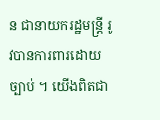ន ជានាយករដ្ឋមន្ត្រី រូវបានការពារដោយច្បាប់ ។ យើងពិតជា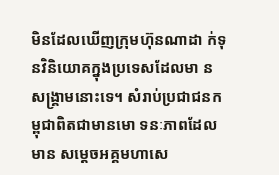មិនដែលឃើញក្រុមហ៊ុនណាដា ក់ទុនវិនិយោគក្នុងប្រទេសដែលមា នសង្គ្រាមនោះទេ។ សំរាប់ប្រជាជនកម្ពុជាពិតជាមានមោ ទនៈភាពដែលមាន សម្ដេចអគ្គមហាសេ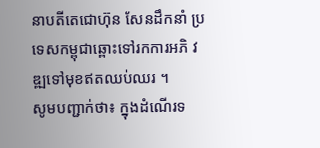នាបតីតេជោហ៊ុន សែនដឹកនាំ ប្រទេសកម្ពុជាឆ្ពោះទៅរកការអភិ វឌ្ឍទៅមុខឥតឈប់ឈរ ។
សូមបញ្ជាក់ថា៖ ក្នុងដំណើរទ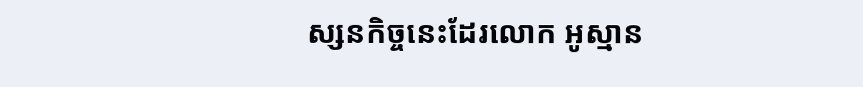ស្សនកិច្ចនេះដែរលោក អូស្មាន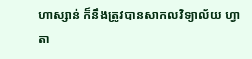ហាស្សាន់ ក៏នឹងត្រូវបានសាកលវិទ្យាល័យ ហ្វាតា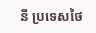នី ប្រទេសថៃ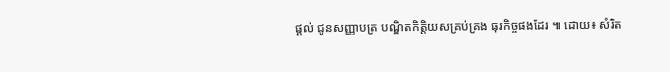ផ្តល់ ជូនសញ្ញាបត្រ បណ្ឌិតកិត្តិយសគ្រប់គ្រង ធុរកិច្ចផងដែរ ៕ ដោយ៖ សំរិត